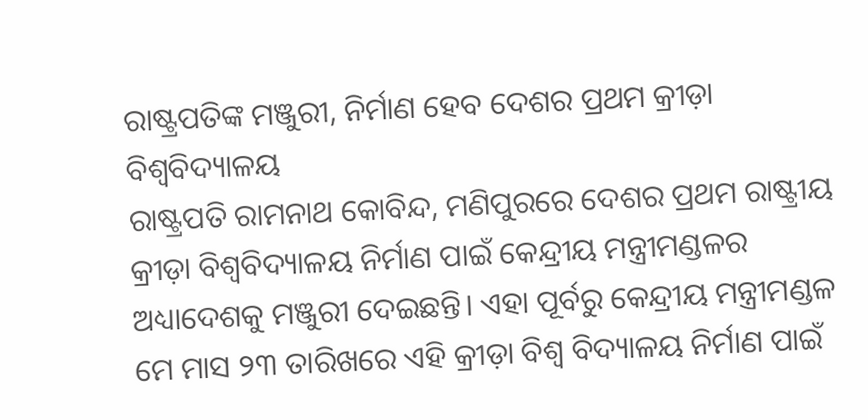ରାଷ୍ଟ୍ରପତିଙ୍କ ମଞ୍ଜୁରୀ, ନିର୍ମାଣ ହେବ ଦେଶର ପ୍ରଥମ କ୍ରୀଡ଼ା ବିଶ୍ୱବିଦ୍ୟାଳୟ
ରାଷ୍ଟ୍ରପତି ରାମନାଥ କୋବିନ୍ଦ, ମଣିପୁରରେ ଦେଶର ପ୍ରଥମ ରାଷ୍ଟ୍ରୀୟ କ୍ରୀଡ଼ା ବିଶ୍ୱବିଦ୍ୟାଳୟ ନିର୍ମାଣ ପାଇଁ କେନ୍ଦ୍ରୀୟ ମନ୍ତ୍ରୀମଣ୍ଡଳର ଅଧ୍ୟାଦେଶକୁ ମଞ୍ଜୁରୀ ଦେଇଛନ୍ତି। ଏହା ପୂର୍ବରୁ କେନ୍ଦ୍ରୀୟ ମନ୍ତ୍ରୀମଣ୍ଡଳ ମେ ମାସ ୨୩ ତାରିଖରେ ଏହି କ୍ରୀଡ଼ା ବିଶ୍ୱ ବିଦ୍ୟାଳୟ ନିର୍ମାଣ ପାଇଁ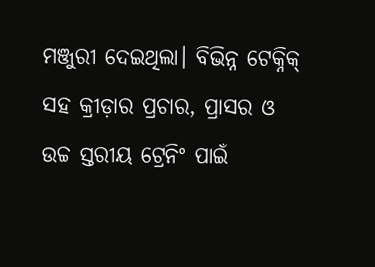ମଞ୍ଜୁରୀ ଦେଇଥିଲା। ବିଭିନ୍ନ ଟେକ୍ନିକ୍ ସହ କ୍ରୀଡ଼ାର ପ୍ରଚାର, ପ୍ରାସର ଓ ଉଚ୍ଚ ସ୍ତରୀୟ ଟ୍ରେନିଂ ପାଇଁ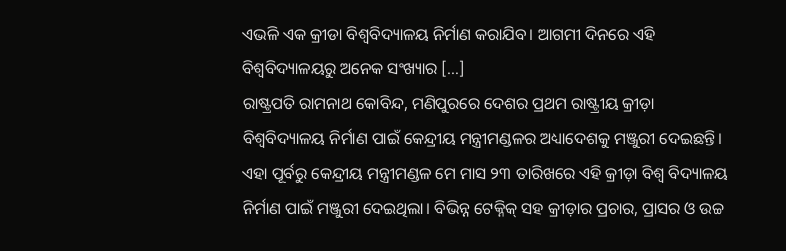ଏଭଳି ଏକ କ୍ରୀଡା ବିଶ୍ୱବିଦ୍ୟାଳୟ ନିର୍ମାଣ କରାଯିବ। ଆଗମୀ ଦିନରେ ଏହି ବିଶ୍ୱବିଦ୍ୟାଳୟରୁ ଅନେକ ସଂଖ୍ୟାର […]
ରାଷ୍ଟ୍ରପତି ରାମନାଥ କୋବିନ୍ଦ, ମଣିପୁରରେ ଦେଶର ପ୍ରଥମ ରାଷ୍ଟ୍ରୀୟ କ୍ରୀଡ଼ା ବିଶ୍ୱବିଦ୍ୟାଳୟ ନିର୍ମାଣ ପାଇଁ କେନ୍ଦ୍ରୀୟ ମନ୍ତ୍ରୀମଣ୍ଡଳର ଅଧ୍ୟାଦେଶକୁ ମଞ୍ଜୁରୀ ଦେଇଛନ୍ତି। ଏହା ପୂର୍ବରୁ କେନ୍ଦ୍ରୀୟ ମନ୍ତ୍ରୀମଣ୍ଡଳ ମେ ମାସ ୨୩ ତାରିଖରେ ଏହି କ୍ରୀଡ଼ା ବିଶ୍ୱ ବିଦ୍ୟାଳୟ ନିର୍ମାଣ ପାଇଁ ମଞ୍ଜୁରୀ ଦେଇଥିଲା। ବିଭିନ୍ନ ଟେକ୍ନିକ୍ ସହ କ୍ରୀଡ଼ାର ପ୍ରଚାର, ପ୍ରାସର ଓ ଉଚ୍ଚ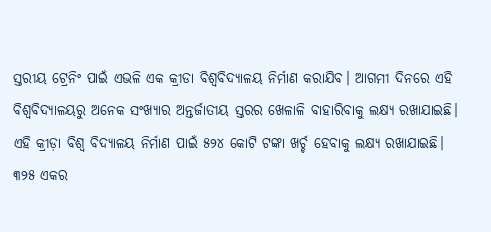ସ୍ତରୀୟ ଟ୍ରେନିଂ ପାଇଁ ଏଭଳି ଏକ କ୍ରୀଡା ବିଶ୍ୱବିଦ୍ୟାଳୟ ନିର୍ମାଣ କରାଯିବ। ଆଗମୀ ଦିନରେ ଏହି ବିଶ୍ୱବିଦ୍ୟାଳୟରୁ ଅନେକ ସଂଖ୍ୟାର ଅନ୍ତର୍ଜାତୀୟ ସ୍ତରର ଖେଳାଳି ବାହାରିବାକୁ ଲକ୍ଷ୍ୟ ରଖାଯାଇଛି।
ଏହି କ୍ରୀଡ଼ା ବିଶ୍ୱ ବିଦ୍ୟାଳୟ ନିର୍ମାଣ ପାଇଁ ୫୨୪ କୋଟି ଟଙ୍କା ଖର୍ଚ୍ଚ ହେବାକୁ ଲକ୍ଷ୍ୟ ରଖାଯାଇଛି। ୩୨୫ ଏକର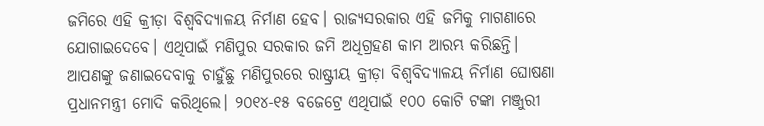ଜମିରେ ଏହି କ୍ରୀଡ଼ା ବିଶ୍ୱବିଦ୍ୟାଳୟ ନିର୍ମାଣ ହେବ। ରାଜ୍ୟସରକାର ଏହି ଜମିକୁ ମାଗଣାରେ ଯୋଗାଇଦେବେ। ଏଥିପାଇଁ ମଣିପୁର ସରକାର ଜମି ଅଧିଗ୍ରହଣ କାମ ଆରମ୍ଭ କରିଛନ୍ତି।
ଆପଣଙ୍କୁ ଜଣାଇଦେବାକୁ ଚାହୁଁଛୁ ମଣିପୁରରେ ରାଷ୍ଟ୍ରୀୟ କ୍ରୀଡ଼ା ବିଶ୍ୱବିଦ୍ୟାଳୟ ନିର୍ମାଣ ଘୋଷଣା ପ୍ରଧାନମନ୍ତ୍ରୀ ମୋଦି କରିଥିଲେ। ୨୦୧୪-୧୫ ବଜେଟ୍ରେ ଏଥିପାଇଁ ୧୦୦ କୋଟି ଟଙ୍କା ମଞ୍ଜୁରୀ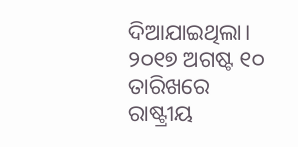ଦିଆଯାଇଥିଲା। ୨୦୧୭ ଅଗଷ୍ଟ ୧୦ ତାରିଖରେ ରାଷ୍ଟ୍ରୀୟ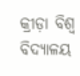କ୍ରୀଡ଼ା ବିଶ୍ୱ ବିଦ୍ୟାଳୟ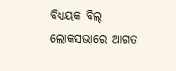ବିଧ୍ୟୟକ ବିଲ୍ ଲୋକସଭାରେ ଆଗତ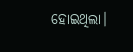ହୋଇଥିଲା।